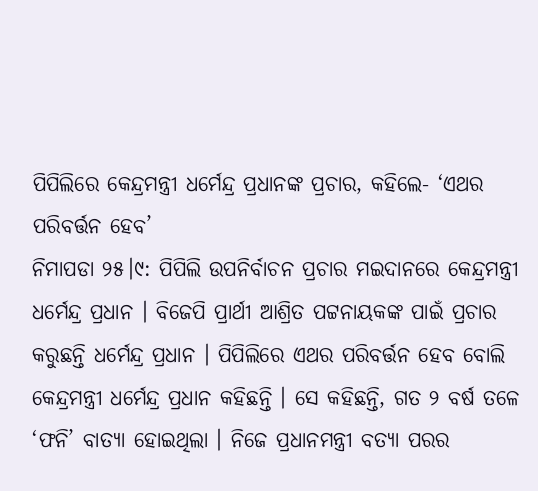ପିପିଲିରେ କେନ୍ଦ୍ରମନ୍ତ୍ରୀ ଧର୍ମେନ୍ଦ୍ର ପ୍ରଧାନଙ୍କ ପ୍ରଚାର, କହିଲେ- ‘ଏଥର ପରିବର୍ତ୍ତନ ହେବ’
ନିମାପଡା ୨୫।୯: ପିପିଲି ଉପନିର୍ବାଚନ ପ୍ରଚାର ମଇଦାନରେ କେନ୍ଦ୍ରମନ୍ତ୍ରୀ ଧର୍ମେନ୍ଦ୍ର ପ୍ରଧାନ । ବିଜେପି ପ୍ରାର୍ଥୀ ଆଶ୍ରିତ ପଟ୍ଟନାୟକଙ୍କ ପାଇଁ ପ୍ରଚାର କରୁଛନ୍ତି ଧର୍ମେନ୍ଦ୍ର ପ୍ରଧାନ । ପିପିଲିରେ ଏଥର ପରିବର୍ତ୍ତନ ହେବ ବୋଲି କେନ୍ଦ୍ରମନ୍ତ୍ରୀ ଧର୍ମେନ୍ଦ୍ର ପ୍ରଧାନ କହିଛନ୍ତି । ସେ କହିଛନ୍ତି, ଗତ ୨ ବର୍ଷ ତଳେ ‘ଫନି’ ବାତ୍ୟା ହୋଇଥିଲା । ନିଜେ ପ୍ରଧାନମନ୍ତ୍ରୀ ବତ୍ୟା ପରର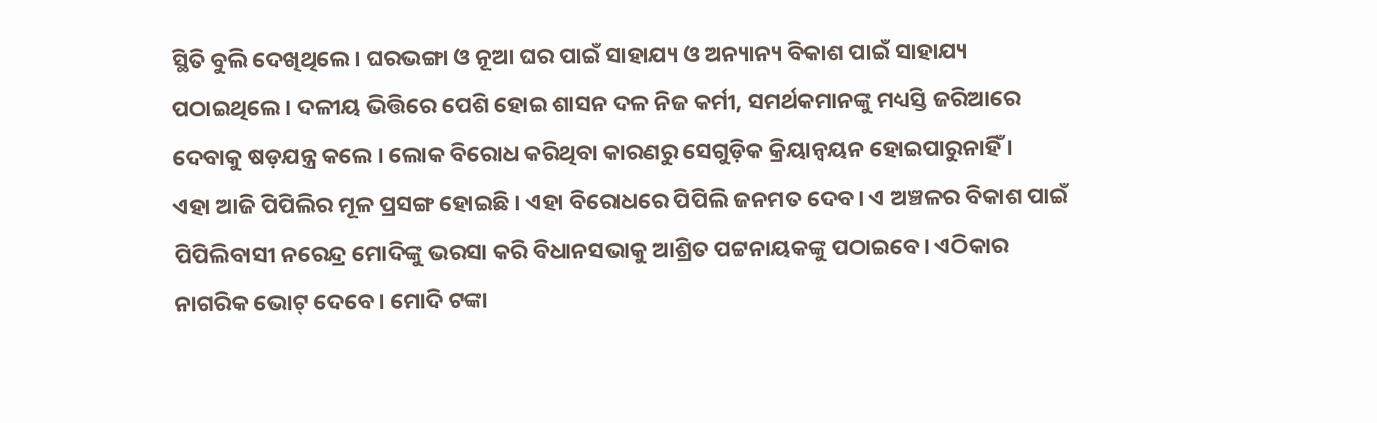ସ୍ଥିତି ବୁଲି ଦେଖିଥିଲେ। ଘରଭଙ୍ଗା ଓ ନୂଆ ଘର ପାଇଁ ସାହାଯ୍ୟ ଓ ଅନ୍ୟାନ୍ୟ ବିକାଶ ପାଇଁ ସାହାଯ୍ୟ ପଠାଇଥିଲେ । ଦଳୀୟ ଭିତ୍ତିରେ ପେଶି ହୋଇ ଶାସନ ଦଳ ନିଜ କର୍ମୀ, ସମର୍ଥକମାନଙ୍କୁ ମଧ୍ୟସ୍ତି ଜରିଆରେ ଦେବାକୁ ଷଡ଼ଯନ୍ତ୍ର କଲେ । ଲୋକ ବିରୋଧ କରିଥିବା କାରଣରୁ ସେଗୁଡ଼ିକ କ୍ରିୟାନ୍ବୟନ ହୋଇପାରୁନାହିଁ ।
ଏହା ଆଜି ପିପିଲିର ମୂଳ ପ୍ରସଙ୍ଗ ହୋଇଛି । ଏହା ବିରୋଧରେ ପିପିଲି ଜନମତ ଦେବ। ଏ ଅଞ୍ଚଳର ବିକାଶ ପାଇଁ ପିପିଲିବାସୀ ନରେନ୍ଦ୍ର ମୋଦିଙ୍କୁ ଭରସା କରି ବିଧାନସଭାକୁ ଆଶ୍ରିତ ପଟ୍ଟନାୟକଙ୍କୁ ପଠାଇବେ। ଏଠିକାର ନାଗରିକ ଭୋଟ୍ ଦେବେ । ମୋଦି ଟଙ୍କା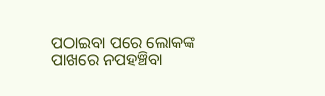ପଠାଇବା ପରେ ଲୋକଙ୍କ ପାଖରେ ନପହଞ୍ଚିବା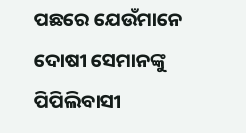ପଛରେ ଯେଉଁମାନେ ଦୋଷୀ ସେମାନଙ୍କୁ ପିପିଲିବାସୀ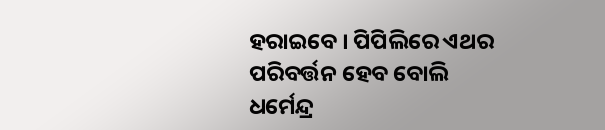ହରାଇବେ । ପିପିଲିରେ ଏଥର ପରିବର୍ତ୍ତନ ହେବ ବୋଲି ଧର୍ମେନ୍ଦ୍ର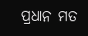ପ୍ରଧାନ ମତ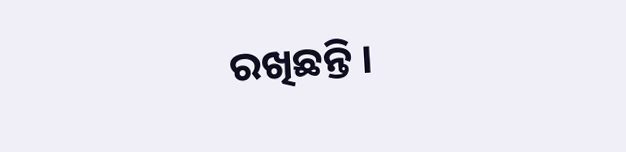ରଖିଛନ୍ତି ।